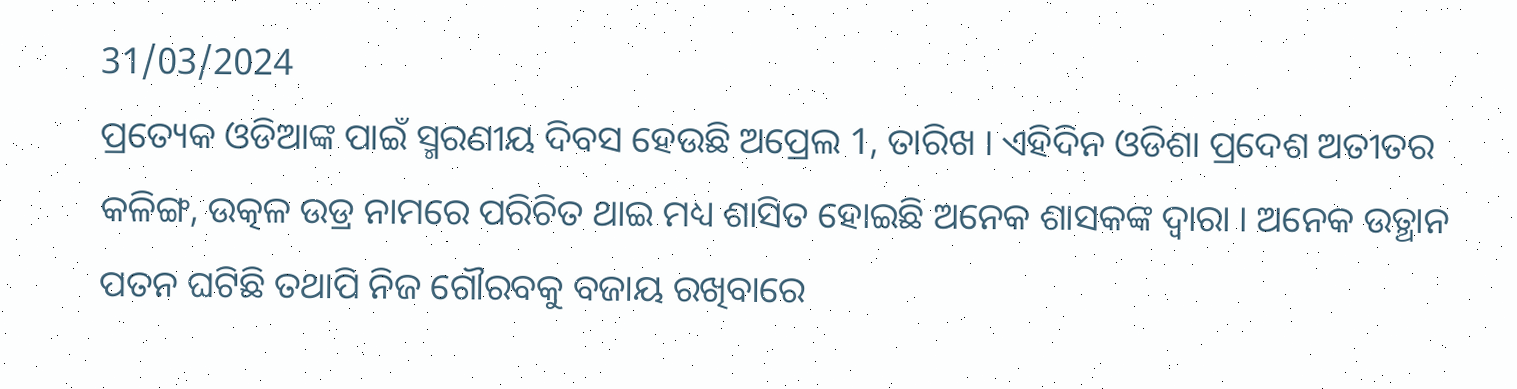31/03/2024
ପ୍ରତ୍ୟେକ ଓଡିଆଙ୍କ ପାଇଁ ସ୍ମରଣୀୟ ଦିବସ ହେଉଛି ଅପ୍ରେଲ 1, ତାରିଖ । ଏହିଦିନ ଓଡିଶା ପ୍ରଦେଶ ଅତୀତର କଳିଙ୍ଗ, ଉତ୍କଳ ଉଡ୍ର ନାମରେ ପରିଚିତ ଥାଇ ମଧ୍ୟ ଶାସିତ ହୋଇଛି ଅନେକ ଶାସକଙ୍କ ଦ୍ୱାରା । ଅନେକ ଉତ୍ଥାନ ପତନ ଘଟିଛି ତଥାପି ନିଜ ଗୌରବକୁ ବଜାୟ ରଖିବାରେ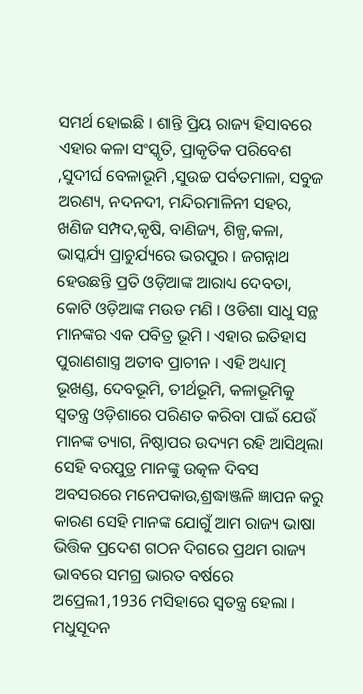ସମର୍ଥ ହୋଇଛି । ଶାନ୍ତି ପ୍ରିୟ ରାଜ୍ୟ ହିସାବରେ ଏହାର କଳା ସଂସ୍କୃତି, ପ୍ରାକୃତିକ ପରିବେଶ ,ସୁଦୀର୍ଘ ବେଳାଭୂମି ,ସୁଉଚ୍ଚ ପର୍ବତମାଳା, ସବୁଜ ଅରଣ୍ୟ, ନଦନଦୀ, ମନ୍ଦିରମାଳିନୀ ସହର, ଖଣିଜ ସମ୍ପଦ,କୃଷି, ବାଣିଜ୍ୟ, ଶିଳ୍ପ,କଳା, ଭାସ୍କର୍ଯ୍ୟ ପ୍ରାଚୁର୍ଯ୍ୟରେ ଭରପୁର । ଜଗନ୍ନାଥ ହେଉଛନ୍ତି ପ୍ରତି ଓଡ଼ିଆଙ୍କ ଆରାଧ୍ୟ ଦେବତା, କୋଟି ଓଡ଼ିଆଙ୍କ ମଉଡ ମଣି । ଓଡିଶା ସାଧୁ ସନ୍ଥ ମାନଙ୍କର ଏକ ପବିତ୍ର ଭୂମି । ଏହାର ଇତିହାସ ପୁରାଣଶାସ୍ତ୍ର ଅତୀବ ପ୍ରାଚୀନ । ଏହି ଅଧ୍ୟାତ୍ମ ଭୂଖଣ୍ଡ, ଦେବଭୂମି, ତୀର୍ଥଭୂମି, କଳାଭୂମିକୁ ସ୍ୱତନ୍ତ୍ର ଓଡ଼ିଶାରେ ପରିଣତ କରିବା ପାଇଁ ଯେଉଁ ମାନଙ୍କ ତ୍ୟାଗ, ନିଷ୍ଠାପର ଉଦ୍ୟମ ରହି ଆସିଥିଲା ସେହି ବରପୁତ୍ର ମାନଙ୍କୁ ଉତ୍କଳ ଦିବସ ଅବସରରେ ମନେପକାଉ,ଶ୍ରଦ୍ଧାଞ୍ଜଳି ଜ୍ଞାପନ କରୁ କାରଣ ସେହି ମାନଙ୍କ ଯୋଗୁଁ ଆମ ରାଜ୍ୟ ଭାଷା ଭିତ୍ତିକ ପ୍ରଦେଶ ଗଠନ ଦିଗରେ ପ୍ରଥମ ରାଜ୍ୟ ଭାବରେ ସମଗ୍ର ଭାରତ ବର୍ଷରେ ଅପ୍ରେଲ1,1936 ମସିହାରେ ସ୍ୱତନ୍ତ୍ର ହେଲା । ମଧୁସୂଦନ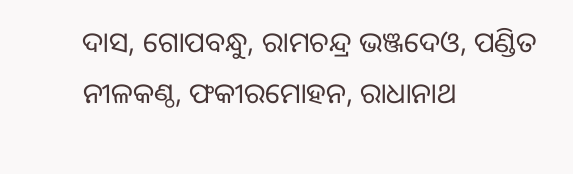ଦାସ, ଗୋପବନ୍ଧୁ, ରାମଚନ୍ଦ୍ର ଭଞ୍ଜଦେଓ, ପଣ୍ଡିତ ନୀଳକଣ୍ଠ, ଫକୀରମୋହନ, ରାଧାନାଥ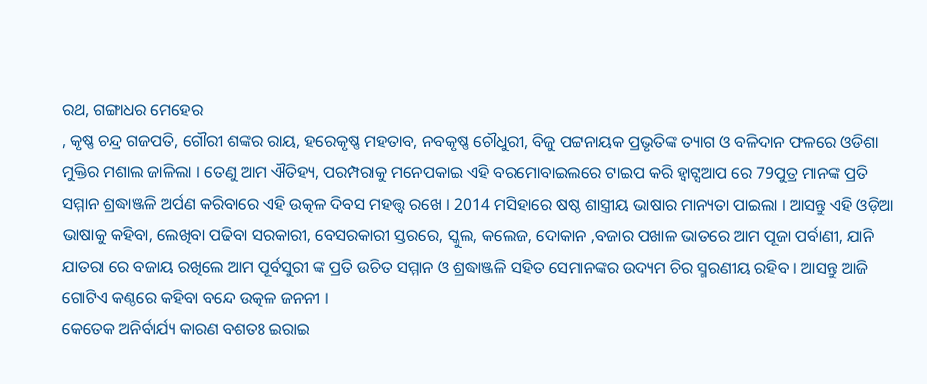ରଥ, ଗଙ୍ଗାଧର ମେହେର
, କୃଷ୍ଣ ଚନ୍ଦ୍ର ଗଜପତି, ଗୌରୀ ଶଙ୍କର ରାୟ, ହରେକୃଷ୍ଣ ମହତାବ, ନବକୃଷ୍ଣ ଚୌଧୁରୀ, ବିଜୁ ପଟ୍ଟନାୟକ ପ୍ରଭୃତିଙ୍କ ତ୍ୟାଗ ଓ ବଳିଦାନ ଫଳରେ ଓଡିଶା ମୁକ୍ତିର ମଶାଲ ଜାଳିଲା । ତେଣୁ ଆମ ଐତିହ୍ୟ, ପରମ୍ପରାକୁ ମନେପକାଇ ଏହି ବରମୋବାଇଲରେ ଟାଇପ କରି ହ୍ଵାଟ୍ସଆପ ରେ 79ପୁତ୍ର ମାନଙ୍କ ପ୍ରତି ସମ୍ମାନ ଶ୍ରଦ୍ଧାଞ୍ଜଳି ଅର୍ପଣ କରିବାରେ ଏହି ଉତ୍କଳ ଦିବସ ମହତ୍ତ୍ୱ ରଖେ । 2014 ମସିହାରେ ଷଷ୍ଠ ଶାସ୍ତ୍ରୀୟ ଭାଷାର ମାନ୍ୟତା ପାଇଲା । ଆସନ୍ତୁ ଏହି ଓଡ଼ିଆ ଭାଷାକୁ କହିବା, ଲେଖିବା ପଢିବା ସରକାରୀ, ବେସରକାରୀ ସ୍ତରରେ, ସ୍କୁଲ, କଲେଜ, ଦୋକାନ ,ବଜାର ପଖାଳ ଭାତରେ ଆମ ପୂଜା ପର୍ବାଣୀ, ଯାନି ଯାତରା ରେ ବଜାୟ ରଖିଲେ ଆମ ପୂର୍ବସୁରୀ ଙ୍କ ପ୍ରତି ଉଚିତ ସମ୍ମାନ ଓ ଶ୍ରଦ୍ଧାଞ୍ଜଳି ସହିତ ସେମାନଙ୍କର ଉଦ୍ୟମ ଚିର ସ୍ମରଣୀୟ ରହିବ । ଆସନ୍ତୁ ଆଜି ଗୋଟିଏ କଣ୍ଠରେ କହିବା ବନ୍ଦେ ଉତ୍କଳ ଜନନୀ ।
କେତେକ ଅନିର୍ବାର୍ଯ୍ୟ କାରଣ ବଶତଃ ଇରାଇ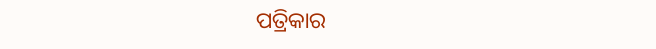ପତ୍ରିକାର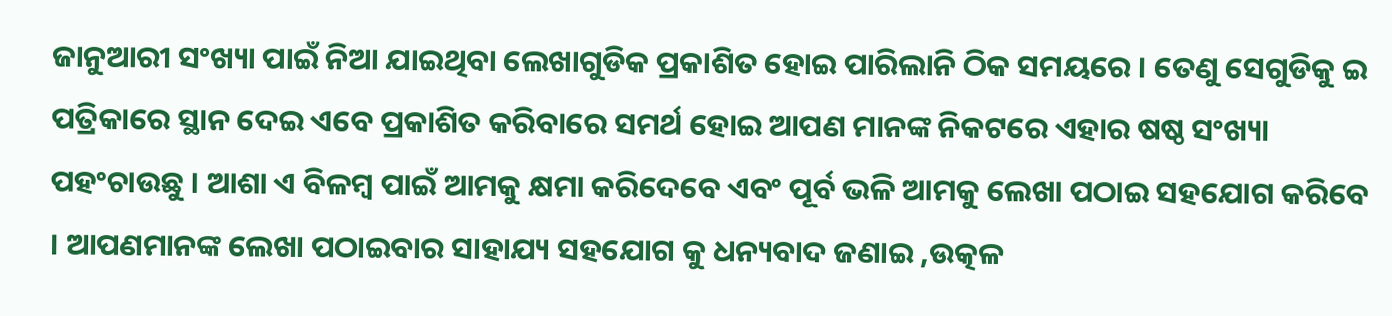ଜାନୁଆରୀ ସଂଖ୍ୟା ପାଇଁ ନିଆ ଯାଇଥିବା ଲେଖାଗୁଡିକ ପ୍ରକାଶିତ ହୋଇ ପାରିଲାନି ଠିକ ସମୟରେ । ତେଣୁ ସେଗୁଡିକୁ ଇ ପତ୍ରିକାରେ ସ୍ଥାନ ଦେଇ ଏବେ ପ୍ରକାଶିତ କରିବାରେ ସମର୍ଥ ହୋଇ ଆପଣ ମାନଙ୍କ ନିକଟରେ ଏହାର ଷଷ୍ଠ ସଂଖ୍ୟା ପହଂଚାଉଛୁ । ଆଶା ଏ ବିଳମ୍ବ ପାଇଁ ଆମକୁ କ୍ଷମା କରିଦେବେ ଏବଂ ପୂର୍ବ ଭଳି ଆମକୁ ଲେଖା ପଠାଇ ସହଯୋଗ କରିବେ । ଆପଣମାନଙ୍କ ଲେଖା ପଠାଇବାର ସାହାଯ୍ୟ ସହଯୋଗ କୁ ଧନ୍ୟବାଦ ଜଣାଇ ,ଉତ୍କଳ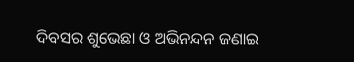ଦିବସର ଶୁଭେଛା ଓ ଅଭିନନ୍ଦନ ଜଣାଇ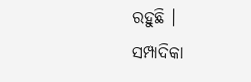ରହୁଛି ।
ସମ୍ପାଦିକା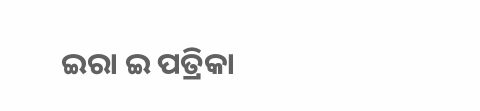ଇରା ଇ ପତ୍ରିକା